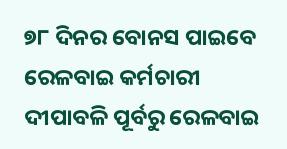୭୮ ଦିନର ବୋନସ ପାଇବେ ରେଳବାଇ କର୍ମଚାରୀ
ଦୀପାବଳି ପୂର୍ବରୁ ରେଳବାଇ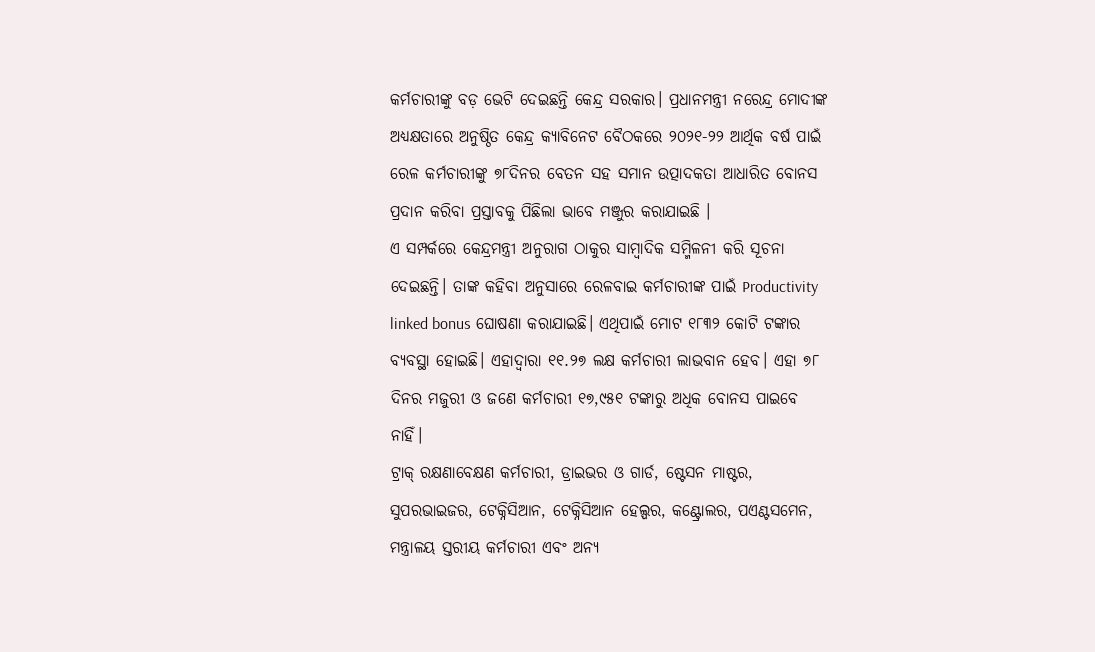କର୍ମଚାରୀଙ୍କୁ ବଡ଼ ଭେଟି ଦେଇଛନ୍ତି କେନ୍ଦ୍ର ସରକାର। ପ୍ରଧାନମନ୍ତ୍ରୀ ନରେନ୍ଦ୍ର ମୋଦୀଙ୍କ ଅଧ୍ୟକ୍ଷତାରେ ଅନୁଷ୍ଠିତ କେନ୍ଦ୍ର କ୍ୟାବିନେଟ ବୈଠକରେ ୨୦୨୧-୨୨ ଆର୍ଥିକ ବର୍ଷ ପାଇଁ ରେଳ କର୍ମଚାରୀଙ୍କୁ ୭୮ଦିନର ବେତନ ସହ ସମାନ ଉତ୍ପାଦକତା ଆଧାରିତ ବୋନସ ପ୍ରଦାନ କରିବା ପ୍ରସ୍ତାବକୁ ପିଛିଲା ଭାବେ ମଞ୍ଜୁର କରାଯାଇଛି ।
ଏ ସମ୍ପର୍କରେ କେନ୍ଦ୍ରମନ୍ତ୍ରୀ ଅନୁରାଗ ଠାକୁର ସାମ୍ବାଦିକ ସମ୍ମିଳନୀ କରି ସୂଚନା ଦେଇଛନ୍ତି। ତାଙ୍କ କହିବା ଅନୁସାରେ ରେଳବାଇ କର୍ମଚାରୀଙ୍କ ପାଇଁ Productivity linked bonus ଘୋଷଣା କରାଯାଇଛି। ଏଥିପାଇଁ ମୋଟ ୧୮୩୨ କୋଟି ଟଙ୍କାର ବ୍ୟବସ୍ଥା ହୋଇଛି। ଏହାଦ୍ୱାରା ୧୧.୨୭ ଲକ୍ଷ କର୍ମଚାରୀ ଲାଭବାନ ହେବ। ଏହା ୭୮ ଦିନର ମଜୁରୀ ଓ ଜଣେ କର୍ମଚାରୀ ୧୭,୯୫୧ ଟଙ୍କାରୁ ଅଧିକ ବୋନସ ପାଇବେ ନାହିଁ।
ଟ୍ରାକ୍ ରକ୍ଷଣାବେକ୍ଷଣ କର୍ମଚାରୀ, ଡ୍ରାଇଭର ଓ ଗାର୍ଡ, ଷ୍ଟେସନ ମାଷ୍ଟର, ସୁପରଭାଇଜର, ଟେକ୍ନିସିଆନ, ଟେକ୍ନିସିଆନ ହେଲ୍ପର, କଣ୍ଟ୍ରୋଲର, ପଏଣ୍ଟସମେନ, ମନ୍ତ୍ରାଳୟ ସ୍ତରୀୟ କର୍ମଚାରୀ ଏବଂ ଅନ୍ୟ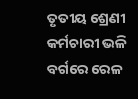ତୃତୀୟ ଶ୍ରେଣୀ କର୍ମଚାରୀ ଭଳି ବର୍ଗରେ ରେଳ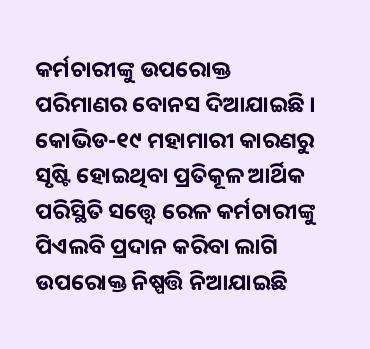କର୍ମଚାରୀଙ୍କୁ ଉପରୋକ୍ତ ପରିମାଣର ବୋନସ ଦିଆଯାଇଛି । କୋଭିଡ-୧୯ ମହାମାରୀ କାରଣରୁ ସୃଷ୍ଟି ହୋଇଥିବା ପ୍ରତିକୂଳ ଆର୍ଥିକ ପରିସ୍ଥିତି ସତ୍ତ୍ବେ ରେଳ କର୍ମଚାରୀଙ୍କୁ ପିଏଲବି ପ୍ରଦାନ କରିବା ଲାଗି ଉପରୋକ୍ତ ନିଷ୍ପତ୍ତି ନିଆଯାଇଛି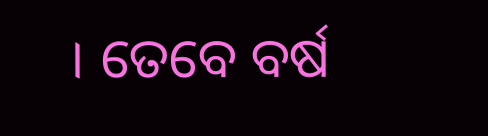। ତେବେ ବର୍ଷ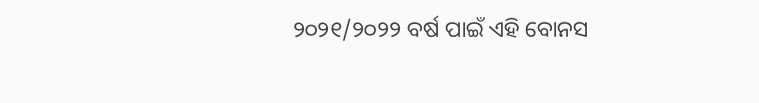୨୦୨୧/୨୦୨୨ ବର୍ଷ ପାଇଁ ଏହି ବୋନସ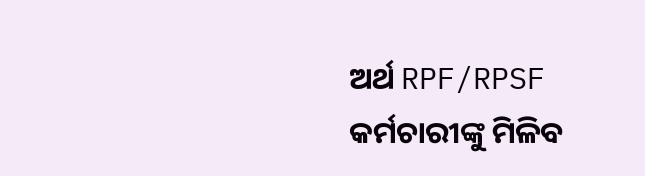ଅର୍ଥ RPF/RPSF କର୍ମଚାରୀଙ୍କୁ ମିଳିବ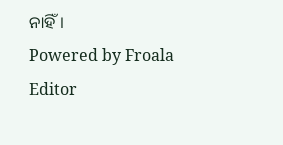ନାହିଁ।
Powered by Froala Editor